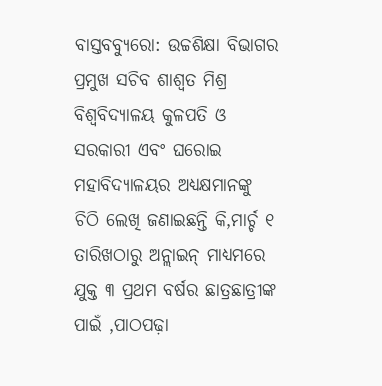ବାସ୍ତବବ୍ୟୁରୋ: ଉଚ୍ଚଶିକ୍ଷା ବିଭାଗର ପ୍ରମୁଖ ସଚିବ ଶାଶ୍ବତ ମିଶ୍ର ବିଶ୍ବବିଦ୍ୟାଳୟ କୁଳପତି ଓ ସରକାରୀ ଏବଂ ଘରୋଇ ମହାବିଦ୍ୟାଳୟର ଅଧ୍ୟକ୍ଷମାନଙ୍କୁ ଚିଠି ଲେଖି ଜଣାଇଛନ୍ତି କି,ମାର୍ଚ୍ଚ ୧ ତାରିଖଠାରୁ ଅନ୍ଲାଇନ୍ ମାଧ୍ୟମରେ ଯୁକ୍ତ ୩ ପ୍ରଥମ ବର୍ଷର ଛାତ୍ରଛାତ୍ରୀଙ୍କ ପାଇଁ ,ପାଠପଢ଼ା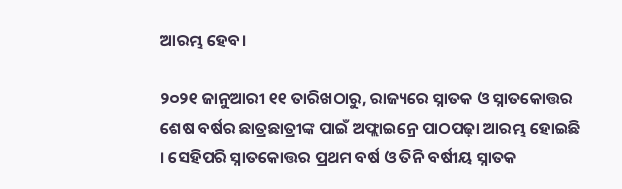ଆରମ୍ଭ ହେବ।

୨୦୨୧ ଜାନୁଆରୀ ୧୧ ତାରିଖଠାରୁ, ରାଜ୍ୟରେ ସ୍ନାତକ ଓ ସ୍ନାତକୋତ୍ତର ଶେଷ ବର୍ଷର ଛାତ୍ରଛାତ୍ରୀଙ୍କ ପାଇଁ ଅଫ୍ଲାଇନ୍ରେ ପାଠପଢ଼ା ଆରମ୍ଭ ହୋଇଛି । ସେହିପରି ସ୍ନାତକୋତ୍ତର ପ୍ରଥମ ବର୍ଷ ଓ ତିନି ବର୍ଷୀୟ ସ୍ନାତକ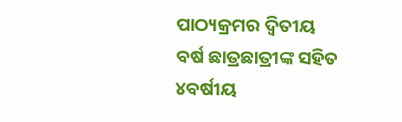ପାଠ୍ୟକ୍ରମର ଦ୍ବିତୀୟ ବର୍ଷ ଛାତ୍ରଛାତ୍ରୀଙ୍କ ସହିତ ୪ବର୍ଷୀୟ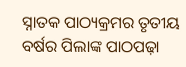ସ୍ନାତକ ପାଠ୍ୟକ୍ରମର ତୃତୀୟ ବର୍ଷର ପିଲାଙ୍କ ପାଠପଢ଼ା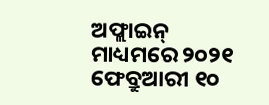ଅଫ୍ଲାଇନ୍ ମାଧ୍ୟମରେ ୨୦୨୧ ଫେବ୍ରୁଆରୀ ୧୦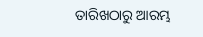ତାରିଖଠାରୁ ଆରମ୍ଭ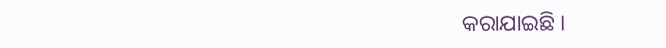କରାଯାଇଛି ।